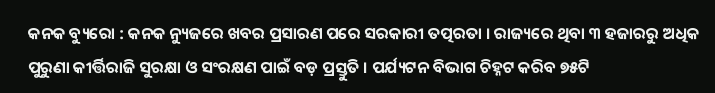କନକ ବ୍ୟୁରୋ : କନକ ନ୍ୟୁଜରେ ଖବର ପ୍ରସାରଣ ପରେ ସରକାରୀ ତତ୍ପରତା । ରାଜ୍ୟରେ ଥିବା ୩ ହଜାରରୁ ଅଧିକ ପୁରୁଣା କୀର୍ତ୍ତିରାଜି ସୁରକ୍ଷା ଓ ସଂରକ୍ଷଣ ପାଇଁ ବଡ଼ ପ୍ରସ୍ତୁତି । ପର୍ଯ୍ୟଟନ ବିଭାଗ ଚିହ୍ନଟ କରିବ ୭୫ଟି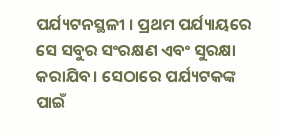ପର୍ଯ୍ୟଟନସ୍ଥଳୀ । ପ୍ରଥମ ପର୍ଯ୍ୟାୟରେ ସେ ସବୁର ସଂରକ୍ଷଣ ଏବଂ ସୁରକ୍ଷା କରାଯିବ। ସେଠାରେ ପର୍ଯ୍ୟଟକଙ୍କ ପାଇଁ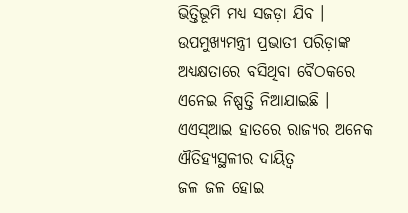ଭିତ୍ତିଭୂମି ମଧ୍ୟ ସଜଡ଼ା ଯିବ । ଉପମୁଖ୍ୟମନ୍ତ୍ରୀ ପ୍ରଭାତୀ ପରିଡ଼ାଙ୍କ ଅଧ୍ୟକ୍ଷତାରେ ବସିଥିବା ବୈଠକରେ ଏନେଇ ନିଷ୍ପତ୍ତି ନିଆଯାଇଛି ।
ଏଏସ୍ଆଇ ହାତରେ ରାଜ୍ୟର ଅନେକ ଐତିହ୍ୟସ୍ଥଳୀର ଦାୟିତ୍ବ
ଜଳ ଜଳ ହୋଇ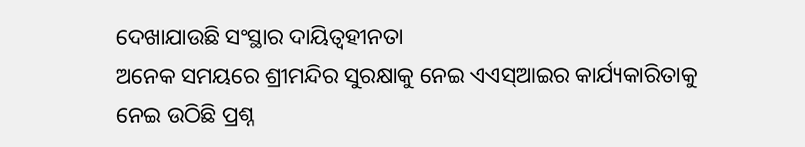ଦେଖାଯାଉଛି ସଂସ୍ଥାର ଦାୟିତ୍ବହୀନତା
ଅନେକ ସମୟରେ ଶ୍ରୀମନ୍ଦିର ସୁରକ୍ଷାକୁ ନେଇ ଏଏସ୍ଆଇର କାର୍ଯ୍ୟକାରିତାକୁ ନେଇ ଉଠିଛି ପ୍ରଶ୍ନ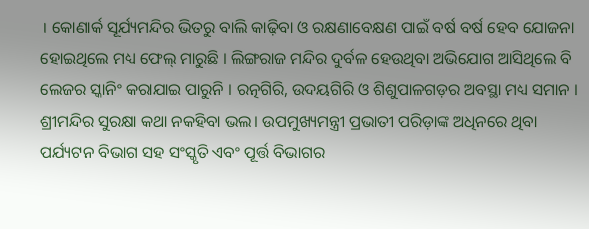। କୋଣାର୍କ ସୂର୍ଯ୍ୟମନ୍ଦିର ଭିତରୁ ବାଲି କାଢ଼ିବା ଓ ରକ୍ଷଣାବେକ୍ଷଣ ପାଇଁ ବର୍ଷ ବର୍ଷ ହେବ ଯୋଜନା ହୋଇଥିଲେ ମଧ୍ୟ ଫେଲ୍ ମାରୁଛି । ଲିଙ୍ଗରାଜ ମନ୍ଦିର ଦୁର୍ବଳ ହେଉଥିବା ଅଭିଯୋଗ ଆସିଥିଲେ ବି ଲେଜର ସ୍କାନିଂ କରାଯାଇ ପାରୁନି । ରତ୍ନଗିରି, ଉଦୟଗିରି ଓ ଶିଶୁପାଳଗଡ଼ର ଅବସ୍ଥା ମଧ୍ୟ ସମାନ । ଶ୍ରୀମନ୍ଦିର ସୁରକ୍ଷା କଥା ନକହିବା ଭଲ। ଉପମୁଖ୍ୟମନ୍ତ୍ରୀ ପ୍ରଭାତୀ ପରିଡ଼ାଙ୍କ ଅଧିନରେ ଥିବା ପର୍ଯ୍ୟଟନ ବିଭାଗ ସହ ସଂସ୍କୃତି ଏବଂ ପୂର୍ତ୍ତ ବିଭାଗର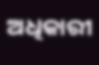ଅଧିକାରୀ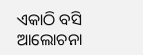ଏକାଠି ବସି ଆଲୋଚନା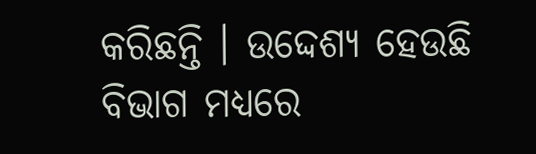କରିଛନ୍ତି । ଉଦ୍ଦେଶ୍ୟ ହେଉଛି ବିଭାଗ ମଧ୍ୟରେ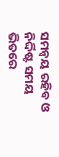ସମନ୍ବୟ ରହିବ ଓ ନିର୍ଦ୍ଦିଷ୍ଟ ସମୟ ଭିତରେ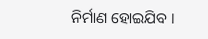ନିର୍ମାଣ ହୋଇଯିବ ।